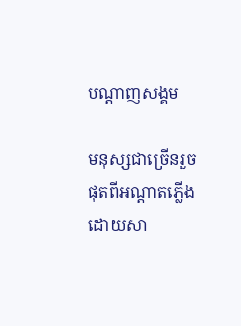បណ្តាញសង្គម

មនុស្សជាច្រើនរួចផុតពីអណ្តាតភ្លើង ដោយសា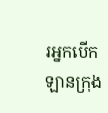រអ្នកបើកឡានក្រុង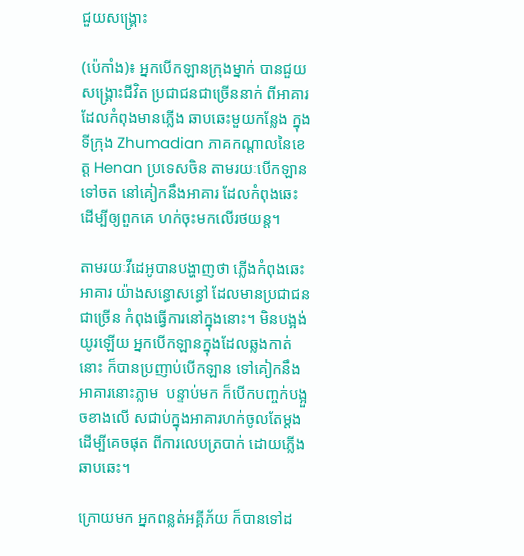ជួយសង្គ្រោះ

(ប៉េកាំង)៖ អ្នកបើកឡានក្រុងម្នាក់ បានជួយសង្គ្រោះជីវិត ប្រជាជនជាច្រើននាក់ ពីអាគារដែលកំពុងមានភ្លើង ឆាបឆេះមួយកន្លែង ក្នុងទីក្រុង Zhumadian ភាគកណ្តាលនៃខេត្ត Henan ប្រទេសចិន តាមរយៈបើកឡានទៅចត នៅគៀកនឹងអាគារ ដែលកំពុងឆេះ  ដើម្បីឲ្យពួកគេ ហក់ចុះមកលើរថយន្ត។

តាមរយៈវីដេអូបានបង្ហាញថា ភ្លើងកំពុងឆេះអាគារ យ៉ាងសន្ធោសន្ធៅ ដែលមានប្រជាជនជាច្រើន កំពុងធ្វើការនៅក្នុងនោះ។ មិនបង្អង់យូរឡើយ អ្នកបើកឡានក្នុងដែលឆ្លងកាត់នោះ ក៏បានប្រញាប់បើកឡាន ទៅគៀកនឹងអាគារនោះភ្លាម  បន្ទាប់មក ក៏បើកបញ្ចក់បង្អួចខាងលើ សជាប់ក្នុងអាគារហក់ចូលតែម្តង ដើម្បីគេចផុត ពីការលេបត្របាក់ ដោយភ្លើងឆាបឆេះ។

ក្រោយមក អ្នកពន្លត់អគ្គីភ័យ ក៏បានទៅដ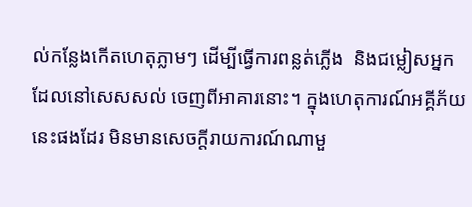ល់កន្លែងកើតហេតុភ្លាមៗ ដើម្បីធ្វើការពន្លត់ភ្លើង  និងជម្លៀសអ្នកដែលនៅសេសសល់ ចេញពីអាគារនោះ។ ក្នុងហេតុការណ៍អគ្គីភ័យនេះផងដែរ មិនមានសេចក្តីរាយការណ៍ណាមួ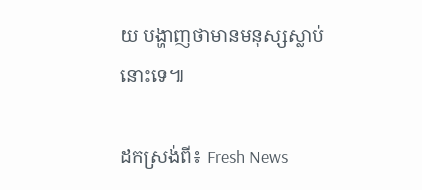យ បង្ហាញថាមានមនុស្សស្លាប់នោះទេ៕

ដកស្រង់ពី៖ Fresh News